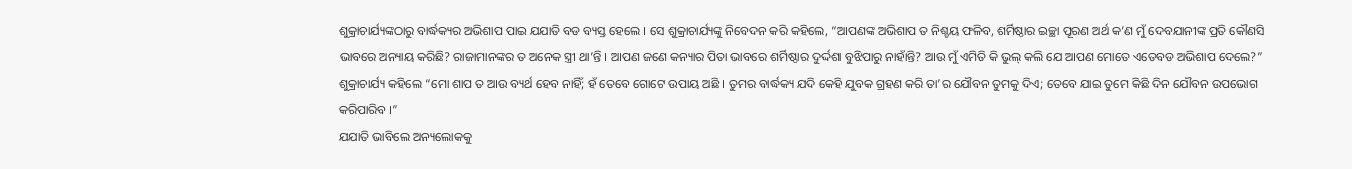ଶୁକ୍ରାଚାର୍ଯ୍ୟଙ୍କଠାରୁ ବାର୍ଦ୍ଧକ୍ୟର ଅଭିଶାପ ପାଇ ଯଯାତି ବଡ ବ୍ୟସ୍ତ ହେଲେ । ସେ ଶୁକ୍ରାଚାର୍ଯ୍ୟଙ୍କୁ ନିବେଦନ କରି କହିଲେ, “ଆପଣଙ୍କ ଅଭିଶାପ ତ ନିଶ୍ଚୟ ଫଳିବ, ଶର୍ମିଷ୍ଠାର ଇଚ୍ଛା ପୂରଣ ଅର୍ଥ କ’ଣ ମୁଁ ଦେବଯାନୀଙ୍କ ପ୍ରତି କୌଣସି ଭାବରେ ଅନ୍ୟାୟ କରିଛି? ରାଜାମାନଙ୍କର ତ ଅନେକ ସ୍ତ୍ରୀ ଥା’ନ୍ତି । ଆପଣ ଜଣେ କନ୍ୟାର ପିତା ଭାବରେ ଶର୍ମିଷ୍ଠାର ଦୁର୍ଦ୍ଦଶା ବୁଝିପାରୁ ନାହାଁନ୍ତି? ଆଉ ମୁଁ ଏମିତି କି ଭୁଲ୍ କଲି ଯେ ଆପଣ ମୋତେ ଏତେବଡ ଅଭିଶାପ ଦେଲେ?”
ଶୁକ୍ରାଚାର୍ଯ୍ୟ କହିଲେ “ମୋ ଶାପ ତ ଆଉ ବ୍ୟର୍ଥ ହେବ ନାହିଁ; ହଁ ତେବେ ଗୋଟେ ଉପାୟ ଅଛି । ତୁମର ବାର୍ଦ୍ଧକ୍ୟ ଯଦି କେହି ଯୁବକ ଗ୍ରହଣ କରି ତା’ର ଯୌବନ ତୁମକୁ ଦିଏ; ତେବେ ଯାଇ ତୁମେ କିଛି ଦିନ ଯୌବନ ଉପଭୋଗ କରିପାରିବ ।”
ଯଯାତି ଭାବିଲେ ଅନ୍ୟଲୋକକୁ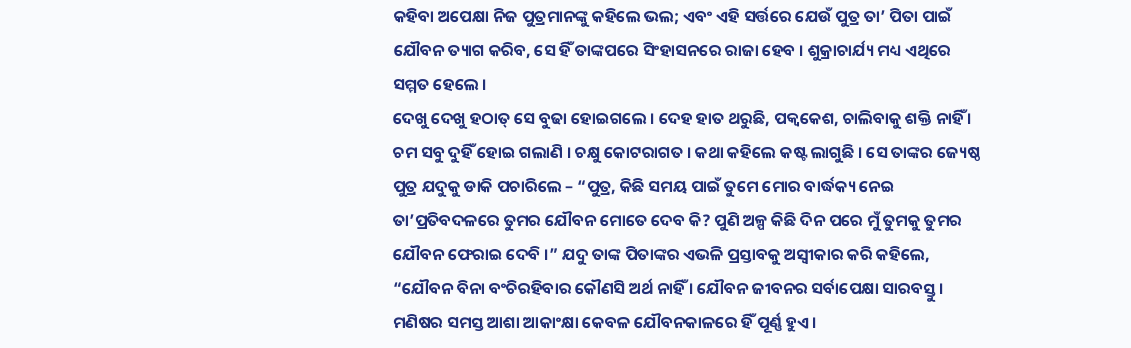କହିବା ଅପେକ୍ଷା ନିଜ ପୁତ୍ରମାନଙ୍କୁ କହିଲେ ଭଲ; ଏବଂ ଏହି ସର୍ତ୍ତରେ ଯେଉଁ ପୁତ୍ର ତା’ ପିତା ପାଇଁ ଯୌବନ ତ୍ୟାଗ କରିବ, ସେ ହିଁ ତାଙ୍କପରେ ସିଂହାସନରେ ରାଜା ହେବ । ଶୁକ୍ରାଚାର୍ଯ୍ୟ ମଧ୍ୟ ଏଥିରେ ସମ୍ମତ ହେଲେ ।
ଦେଖୁ ଦେଖୁ ହଠାତ୍ ସେ ବୁଢା ହୋଇଗଲେ । ଦେହ ହାତ ଥରୁଛି, ପକ୍ୱକେଶ, ଚାଲିବାକୁ ଶକ୍ତି ନାହିଁ । ଚମ ସବୁ ଦୁହିଁ ହୋଇ ଗଲାଣି । ଚକ୍ଷୁ କୋଟରାଗତ । କଥା କହିଲେ କଷ୍ଟ ଲାଗୁଛି । ସେ ତାଙ୍କର ଜ୍ୟେଷ୍ଠ ପୁତ୍ର ଯଦୁକୁ ଡାକି ପଚାରିଲେ – “ପୁତ୍ର, କିଛି ସମୟ ପାଇଁ ତୁମେ ମୋର ବାର୍ଦ୍ଧକ୍ୟ ନେଇ ତା’ପ୍ରତିବଦଳରେ ତୁମର ଯୌବନ ମୋତେ ଦେବ କି? ପୁଣି ଅଳ୍ପ କିଛି ଦିନ ପରେ ମୁଁ ତୁମକୁ ତୁମର ଯୌବନ ଫେରାଇ ଦେବି ।” ଯଦୁ ତାଙ୍କ ପିତାଙ୍କର ଏଭଳି ପ୍ରସ୍ତାବକୁ ଅସ୍ୱୀକାର କରି କହିଲେ, “ଯୌବନ ବିନା ବଂଚିରହିବାର କୌଣସି ଅର୍ଥ ନାହିଁ । ଯୌବନ ଜୀବନର ସର୍ବାପେକ୍ଷା ସାରବସ୍ତୁ । ମଣିଷର ସମସ୍ତ ଆଶା ଆକାଂକ୍ଷା କେବଳ ଯୌବନକାଳରେ ହିଁ ପୂର୍ଣ୍ଣ ହୁଏ ।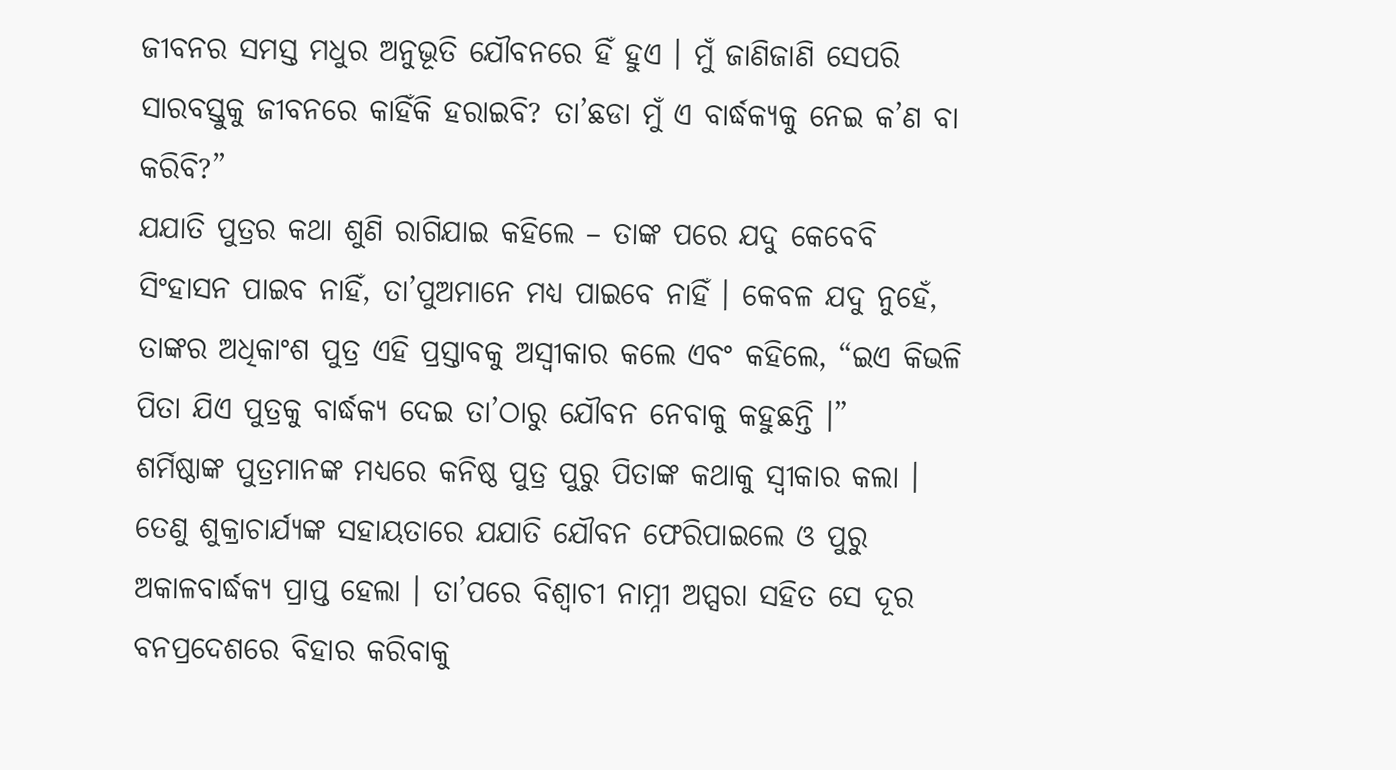ଜୀବନର ସମସ୍ତ ମଧୁର ଅନୁଭୂତି ଯୌବନରେ ହିଁ ହୁଏ । ମୁଁ ଜାଣିଜାଣି ସେପରି ସାରବସ୍ତୁକୁ ଜୀବନରେ କାହିଁକି ହରାଇବି? ତା’ଛଡା ମୁଁ ଏ ବାର୍ଦ୍ଧକ୍ୟକୁ ନେଇ କ’ଣ ବା କରିବି?”
ଯଯାତି ପୁତ୍ରର କଥା ଶୁଣି ରାଗିଯାଇ କହିଲେ – ତାଙ୍କ ପରେ ଯଦୁ କେବେବି ସିଂହାସନ ପାଇବ ନାହିଁ, ତା’ପୁଅମାନେ ମଧ୍ୟ ପାଇବେ ନାହିଁ । କେବଳ ଯଦୁ ନୁହେଁ, ତାଙ୍କର ଅଧିକାଂଶ ପୁତ୍ର ଏହି ପ୍ରସ୍ତାବକୁ ଅସ୍ୱୀକାର କଲେ ଏବଂ କହିଲେ, “ଇଏ କିଭଳି ପିତା ଯିଏ ପୁତ୍ରକୁ ବାର୍ଦ୍ଧକ୍ୟ ଦେଇ ତା’ଠାରୁ ଯୌବନ ନେବାକୁ କହୁଛନ୍ତି ।”
ଶର୍ମିଷ୍ଠାଙ୍କ ପୁତ୍ରମାନଙ୍କ ମଧ୍ୟରେ କନିଷ୍ଠ ପୁତ୍ର ପୁରୁ ପିତାଙ୍କ କଥାକୁ ସ୍ୱୀକାର କଲା । ତେଣୁ ଶୁକ୍ରାଚାର୍ଯ୍ୟଙ୍କ ସହାୟତାରେ ଯଯାତି ଯୌବନ ଫେରିପାଇଲେ ଓ ପୁରୁ ଅକାଳବାର୍ଦ୍ଧକ୍ୟ ପ୍ରାପ୍ତ ହେଲା । ତା’ପରେ ବିଶ୍ୱାଚୀ ନାମ୍ନୀ ଅପ୍ସରା ସହିତ ସେ ଦୂର ବନପ୍ରଦେଶରେ ବିହାର କରିବାକୁ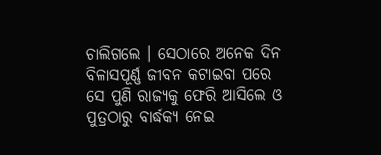ଚାଲିଗଲେ । ସେଠାରେ ଅନେକ ଦିନ ବିଳାସପୂର୍ଣ୍ଣ ଜୀବନ କଟାଇବା ପରେ ସେ ପୁଣି ରାଜ୍ୟକୁ ଫେରି ଆସିଲେ ଓ ପୁତ୍ରଠାରୁ ବାର୍ଦ୍ଧକ୍ୟ ନେଇ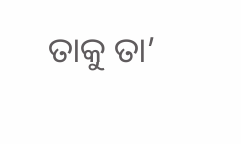ତାକୁ ତା’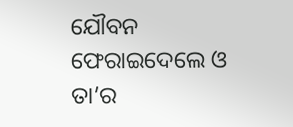ଯୌବନ ଫେରାଇଦେଲେ ଓ ତା’ର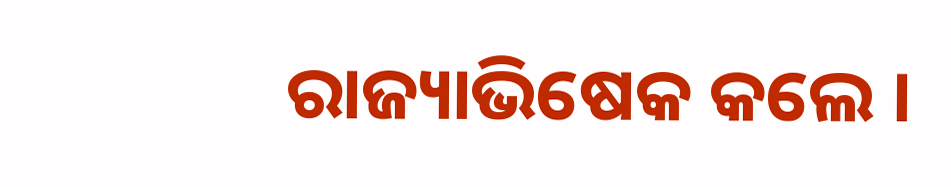ରାଜ୍ୟାଭିଷେକ କଲେ ।